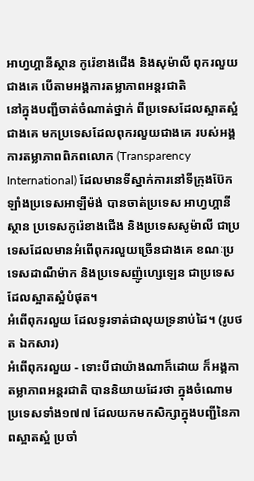អាហ្វហ្គានីស្ថាន កូរ៉េខាងជើង និងសុម៉ាលី ពុករលួយជាងគេ បើតាមអង្គការតម្លាភាពអន្តរជាតិ
នៅក្នុងបញ្ជីចាត់ចំណាត់ថ្នាក់ ពីប្រទេសដែលស្អាតស្អំជាងគេ មកប្រទេសដែលពុករលួយជាងគេ របស់អង្គការតម្លាភាពពិភពលោក (Transparency International) ដែលមានទីស្នាក់ការនៅទីក្រុងប៊ែកឡាំងប្រទេសអាឡឺម៉ង់ បានចាត់ប្រទេស អាហ្វហ្គានីស្ថាន ប្រទេសកូរ៉េខាងជើង និងប្រទេសសូម៉ាលី ជាប្រទេសដែលមានអំពើពុករលួយច្រើនជាងគេ ខណៈប្រទេសដាណឺម៉ាក និងប្រទេសញ៉ូហ្សេឡេន ជាប្រទេសដែលស្អាតស្អំបំផុត។
អំពើពុករលួយ ដែលទូរទាត់ជាលុយទ្រនាប់ដៃ។ (រូបថត ឯកសារ)
អំពើពុករលួយ - ទោះបីជាយ៉ាងណាក៏ដោយ ក៏អង្គកាតម្លាភាពអន្តរជាតិ បាននិយាយដែរថា ក្នុងចំណោមប្រទេសទាំង១៧៧ ដែលយកមកសិក្សាក្នុងបញ្ជីនៃភាពស្អាតស្អំ ប្រចាំ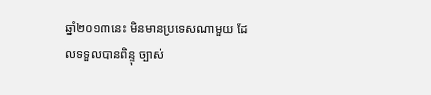ឆ្នាំ២០១៣នេះ មិនមានប្រទេសណាមួយ ដែលទទួលបានពិន្ទុ ច្បាស់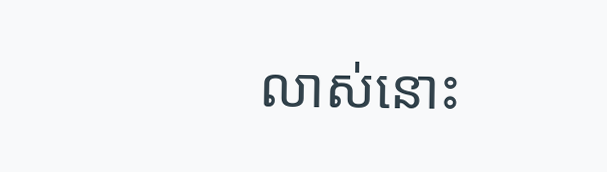លាស់នោះ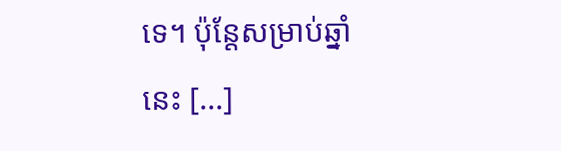ទេ។ ប៉ុន្តែសម្រាប់ឆ្នាំនេះ [...]